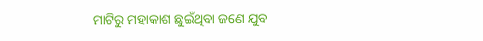ମାଟିରୁ ମହାକାଶ ଛୁଇଁଥିବା ଜଣେ ଯୁବ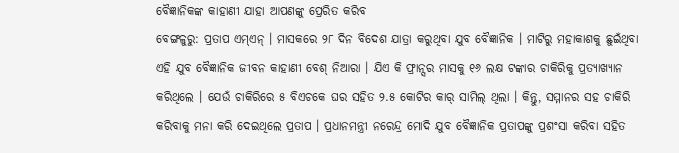ବୈଜ୍ଞାନିକଙ୍କ କାହାଣୀ ଯାହା ଆପଣଙ୍କୁ ପ୍ରେରିତ କରିବ
ବେଙ୍ଗଳୁରୁ: ପ୍ରତାପ ଏମ୍ଏନ୍ । ମାସକରେ ୨୮ ଦିନ ବିଦେଶ ଯାତ୍ରା କରୁଥିବା ଯୁବ ବୈଜ୍ଞାନିକ । ମାଟିରୁ ମହାକାଶକୁ ଛୁଇଁଥିବା ଏହି ଯୁବ ବୈଜ୍ଞାନିକ ଜୀବନ କାହାଣୀ ବେଶ୍ ନିଆରା । ଯିଏ କି ଫ୍ରାନ୍ସର ମାସକୁ ୧୬ ଲକ୍ଷ ଟଙ୍କାର ଚାକିରିକୁ ପ୍ରତ୍ୟାଖ୍ୟାନ କରିଥିଲେ । ଯେଉଁ ଚାକିରିରେ ୫ ବିଏଚକେ ଘର ସହିତ ୨.୫ କୋଟିର କାର୍ ସାମିଲ୍ ଥିଲା । କିନ୍ତୁ, ସମ୍ମାନର ସହ ଚାକିରି କରିବାକୁ ମନା କରି ଦେଇଥିଲେ ପ୍ରତାପ । ପ୍ରଧାନମନ୍ତ୍ରୀ ନରେନ୍ଦ୍ର ମୋଦି ଯୁବ ବୈଜ୍ଞାନିକ ପ୍ରତାପଙ୍କୁ ପ୍ରଶଂସା କରିବା ସହିତ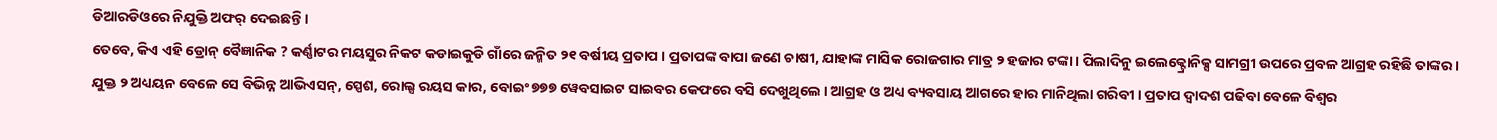ଡିଆରଡିଓରେ ନିଯୁକ୍ତି ଅଫର୍ ଦେଇଛନ୍ତି ।
ତେବେ, କିଏ ଏହି ଡ୍ରୋନ୍ ବୈଜ୍ଞାନିକ ? କର୍ଣ୍ଣାଟର ମୟସୁର ନିକଟ କଡାଇକୁଡି ଗାଁରେ ଜନ୍ମିତ ୨୧ ବର୍ଷୀୟ ପ୍ରତାପ । ପ୍ରତାପଙ୍କ ବାପା ଜଣେ ଚାଷୀ, ଯାହାଙ୍କ ମାସିକ ରୋଜଗାର ମାତ୍ର ୨ ହଜାର ଟଙ୍କା । ପିଲାଦିନୁ ଇଲେକ୍ଟ୍ରୋନିକ୍ସ ସାମଗ୍ରୀ ଉପରେ ପ୍ରବଳ ଆଗ୍ରହ ରହିଛି ତାଙ୍କର । ଯୁକ୍ତ ୨ ଅଧ୍ୟୟନ ବେଳେ ସେ ବିଭିନ୍ନ ଆଭିଏସନ୍, ସ୍ପେଶ, ରୋଲ୍ସ ରୟସ କାର, ବୋଇଂ ୭୭୭ ୱେବସାଇଟ ସାଇବର କେଫରେ ବସି ଦେଖୁଥିଲେ । ଆଗ୍ରହ ଓ ଅଧ୍ୟ ବ୍ୟବସାୟ ଆଗରେ ହାର ମାନିଥିଲା ଗରିବୀ । ପ୍ରତାପ ଦ୍ୱାଦଶ ପଢିବା ବେଳେ ବିଶ୍ୱର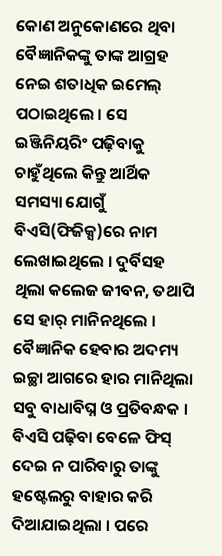କୋଣ ଅନୁକୋଣରେ ଥିବା ବୈଜ୍ଞାନିକଙ୍କୁ ତାଙ୍କ ଆଗ୍ରହ ନେଇ ଶତାଧିକ ଇମେଲ୍ ପଠାଇଥିଲେ । ସେ ଇଞ୍ଜିନିୟରିଂ ପଢ଼ିବାକୁ ଚାହୁଁଥିଲେ କିନ୍ତୁ ଆର୍ଥିକ ସମସ୍ୟା ଯୋଗୁଁ ବିଏସି(ଫିଜିକ୍ସ)ରେ ନାମ ଲେଖାଇଥିଲେ । ଦୁର୍ବିସହ ଥିଲା କଲେଜ ଜୀବନ, ତଥାପି ସେ ହାର୍ ମାନିନଥିଲେ । ବୈଜ୍ଞାନିକ ହେବାର ଅଦମ୍ୟ ଇଚ୍ଛା ଆଗରେ ହାର ମାନିଥିଲା ସବୁ ବାଧାବିଘ୍ନ ଓ ପ୍ରତିବନ୍ଧକ । ବିଏସି ପଢ଼ିବା ବେଳେ ଫିସ୍ ଦେଇ ନ ପାରିବାରୁ ତାଙ୍କୁ ହଷ୍ଟେଲରୁ ବାହାର କରି ଦିଆଯାଇଥିଲା । ପରେ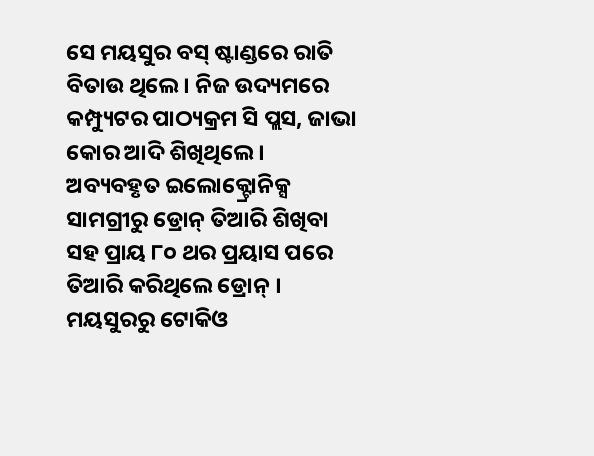ସେ ମୟସୁର ବସ୍ ଷ୍ଟାଣ୍ଡରେ ରାତି ବିତାଉ ଥିଲେ । ନିଜ ଉଦ୍ୟମରେ କମ୍ପ୍ୟୁଟର ପାଠ୍ୟକ୍ରମ ସି ପ୍ଲସ, ଜାଭା କୋର ଆଦି ଶିଖିଥିଲେ । ଅବ୍ୟବହୃତ ଇଲୋକ୍ଟ୍ରୋନିକ୍ସ ସାମଗ୍ରୀରୁ ଡ୍ରୋନ୍ ତିଆରି ଶିଖିବା ସହ ପ୍ରାୟ ୮୦ ଥର ପ୍ରୟାସ ପରେ ତିଆରି କରିଥିଲେ ଡ୍ରୋନ୍ ।
ମୟସୁରରୁ ଟୋକିଓ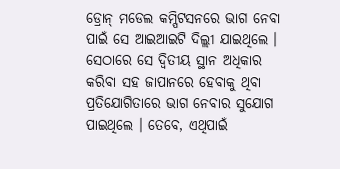ଡ୍ରୋନ୍ ମଡେଲ କମ୍ପିଟସନରେ ଭାଗ ନେବା ପାଇଁ ସେ ଆଇଆଇଟି ଦିଲ୍ଲୀ ଯାଇଥିଲେ । ସେଠାରେ ସେ ଦ୍ୱିତୀୟ ସ୍ଥାନ ଅଧିକାର କରିବା ସହ ଜାପାନରେ ହେବାକୁ ଥିବା ପ୍ରତିଯୋଗିତାରେ ଭାଗ ନେବାର ସୁଯୋଗ ପାଇଥିଲେ । ତେବେ, ଏଥିପାଇଁ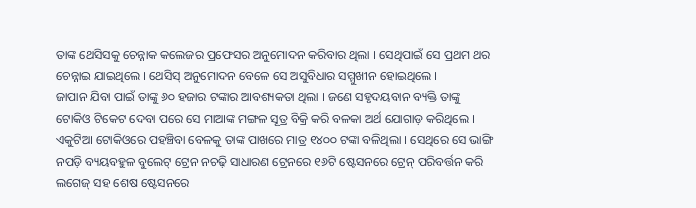ତାଙ୍କ ଥେସିସକୁ ଚେନ୍ନାକ କଲେଜର ପ୍ରଫେସର ଅନୁମୋଦନ କରିବାର ଥିଲା । ସେଥିପାଇଁ ସେ ପ୍ରଥମ ଥର ଚେନ୍ନାଇ ଯାଇଥିଲେ । ଥେସିସ୍ ଅନୁମୋଦନ ବେଳେ ସେ ଅସୁବିଧାର ସମ୍ମୁଖୀନ ହୋଇଥିଲେ ।
ଜାପାନ ଯିବା ପାଇଁ ତାଙ୍କୁ ୬୦ ହଜାର ଟଙ୍କାର ଆବଶ୍ୟକତା ଥିଲା । ଜଣେ ସହୃଦୟବାନ ବ୍ୟକ୍ତି ତାଙ୍କୁ ଟୋକିଓ ଟିକେଟ ଦେବା ପରେ ସେ ମାଆଙ୍କ ମଙ୍ଗଳ ସୂତ୍ର ବିକ୍ରି କରି ବଳକା ଅର୍ଥ ଯୋଗାଡ଼ କରିଥିଲେ । ଏକୁଟିଆ ଟୋକିଓରେ ପହଞ୍ଚିବା ବେଳକୁ ତାଙ୍କ ପାଖରେ ମାତ୍ର ୧୪୦୦ ଟଙ୍କା ବଳିଥିଲା । ସେଥିରେ ସେ ଭାଙ୍ଗି ନପଡ଼ି ବ୍ୟୟବହୁଳ ବୁଲେଟ୍ ଟ୍ରେନ ନଚଢ଼ି ସାଧାରଣ ଟ୍ରେନରେ ୧୬ଟି ଷ୍ଟେସନରେ ଟ୍ରେନ୍ ପରିବର୍ତ୍ତନ କରି ଲଗେଜ୍ ସହ ଶେଷ ଷ୍ଟେସନରେ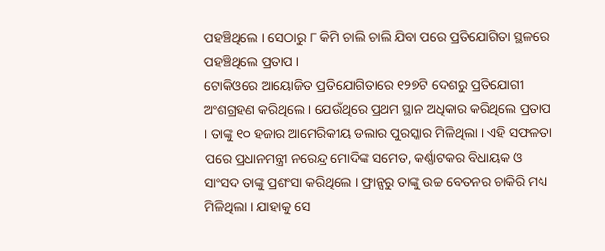ପହଞ୍ଚିଥିଲେ । ସେଠାରୁ ୮ କିମି ଚାଲି ଚାଲି ଯିବା ପରେ ପ୍ରତିଯୋଗିତା ସ୍ଥଳରେ ପହଞ୍ଚିଥିଲେ ପ୍ରତାପ ।
ଟୋକିଓରେ ଆୟୋଜିତ ପ୍ରତିଯୋଗିତାରେ ୧୨୭ଟି ଦେଶରୁ ପ୍ରତିଯୋଗୀ ଅଂଶଗ୍ରହଣ କରିଥିଲେ । ଯେଉଁଥିରେ ପ୍ରଥମ ସ୍ଥାନ ଅଧିକାର କରିଥିଲେ ପ୍ରତାପ । ତାଙ୍କୁ ୧୦ ହଜାର ଆମେରିକୀୟ ଡଲାର ପୁରସ୍କାର ମିଳିଥିଲା । ଏହି ସଫଳତା ପରେ ପ୍ରଧାନମନ୍ତ୍ରୀ ନରେନ୍ଦ୍ର ମୋଦିଙ୍କ ସମେତ, କର୍ଣ୍ଣାଟକର ବିଧାୟକ ଓ ସାଂସଦ ତାଙ୍କୁ ପ୍ରଶଂସା କରିଥିଲେ । ଫ୍ରାନ୍ସରୁ ତାଙ୍କୁ ଉଚ୍ଚ ବେତନର ଚାକିରି ମଧ୍ୟ ମିଳିଥିଲା । ଯାହାକୁ ସେ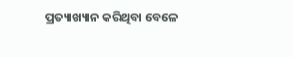ପ୍ରତ୍ୟାଖ୍ୟାନ କରିଥିବା ବେଳେ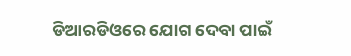ଡିଆରଡିଓରେ ଯୋଗ ଦେବା ପାଇଁ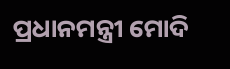ପ୍ରଧାନମନ୍ତ୍ରୀ ମୋଦି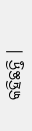କହିଛନ୍ତି ।